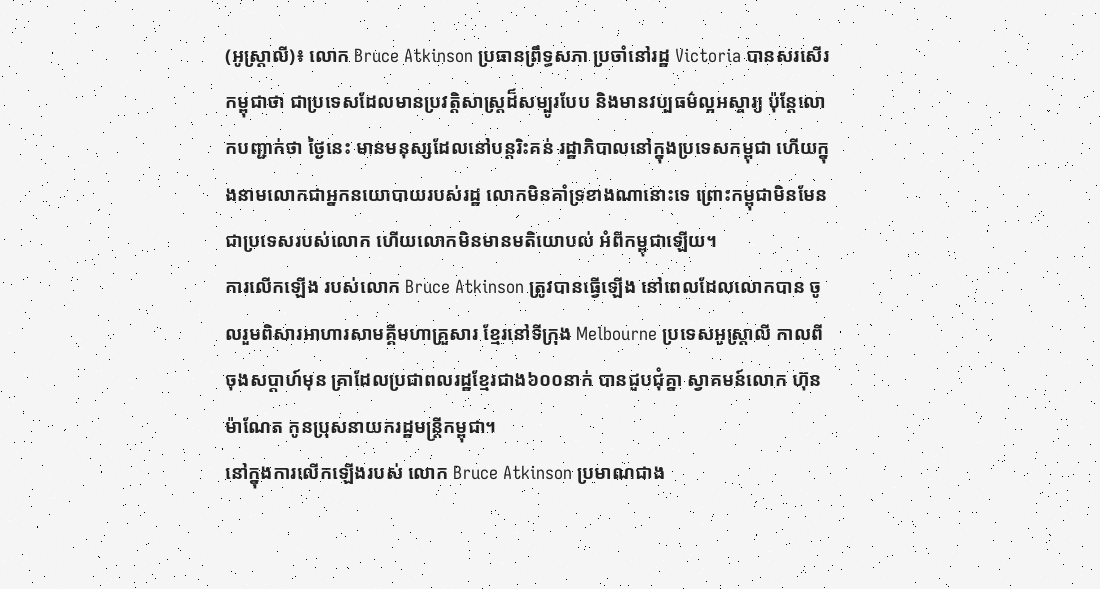(អូស្ដ្រាលី)៖ លោក Bruce Atkinson ប្រធានព្រឹទ្ធសភា ប្រចាំនៅរដ្ឋ Victoria បានសរសើរកម្ពុជាថា ជាប្រទេសដែលមានប្រវត្តិសាស្ត្រដ៏សម្បូរបែប និងមានវប្បធម៌ល្អអស្ចារ្យ ប៉ុន្តែលោកបញ្ជាក់ថា ថ្ងៃនេះ មានមនុស្សដែលនៅបន្តរិះគន់ រដ្ឋាភិបាលនៅក្នុងប្រទេសកម្ពុជា ហើយក្នុងនាមលោកជាអ្នកនយោបាយរបស់រដ្ឋ លោកមិនគាំទ្រខាងណានោះទេ ព្រោះកម្ពុជាមិនមែនជាប្រទេសរបស់លោក ហើយលោកមិនមានមតិយោបល់ អំពីកម្ពុជាឡើយ។
ការលើកឡើង របស់លោក Bruce Atkinson ត្រូវបានធ្វើឡើង នៅពេលដែលលោកបាន ចូលរួមពិសារអាហារសាមគ្គីមហាគ្រួសារ ខ្មែរនៅទីក្រុង Melbourne ប្រទេសអូស្ត្រាលី កាលពីចុងសប្តាហ៍មុន គ្រាដែលប្រជាពលរដ្ឋខ្មែរជាង៦០០នាក់ បានជួបជុំគ្នា ស្វាគមន៍លោក ហ៊ុន ម៉ាណែត កូនប្រុសនាយករដ្ឋមន្ត្រីកម្ពុជា។
នៅក្នុងការលើកឡើងរបស់ លោក Bruce Atkinson ប្រមាណជាង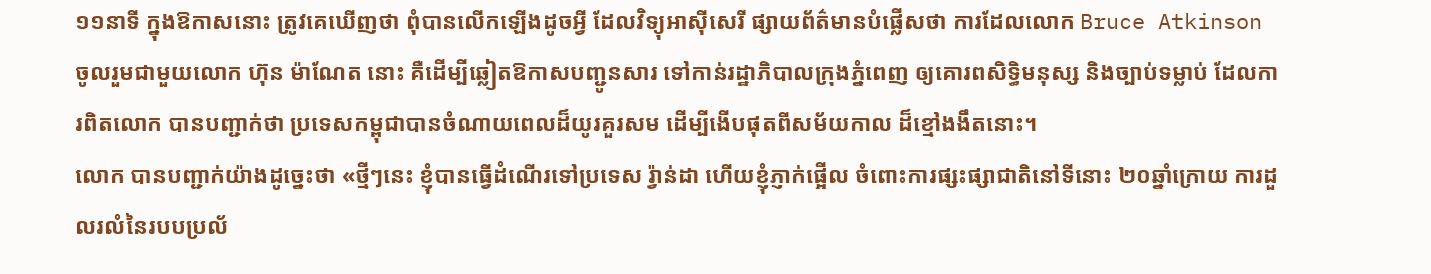១១នាទី ក្នុងឱកាសនោះ ត្រូវគេឃើញថា ពុំបានលើកឡើងដូចអ្វី ដែលវិទ្យុអាស៊ីសេរី ផ្សាយព័ត៌មានបំផ្លើសថា ការដែលលោក Bruce Atkinson ចូលរួមជាមួយលោក ហ៊ុន ម៉ាណែត នោះ គឺដើម្បីឆ្លៀតឱកាសបញ្ជូនសារ ទៅកាន់រដ្ឋាភិបាលក្រុងភ្នំពេញ ឲ្យគោរពសិទ្ធិមនុស្ស និងច្បាប់ទម្លាប់ ដែលការពិតលោក បានបញ្ជាក់ថា ប្រទេសកម្ពុជាបានចំណាយពេលដ៏យូរគួរសម ដើម្បីងើបផុតពីសម័យកាល ដ៏ខ្មៅងងឹតនោះ។
លោក បានបញ្ជាក់យ៉ាងដូច្នេះថា «ថ្មីៗនេះ ខ្ញុំបានធ្វើដំណើរទៅប្រទេស រ៉្វាន់ដា ហើយខ្ញុំភ្ញាក់ផ្អើល ចំពោះការផ្សះផ្សាជាតិនៅទីនោះ ២០ឆ្នាំក្រោយ ការដួលរលំនៃរបបប្រល័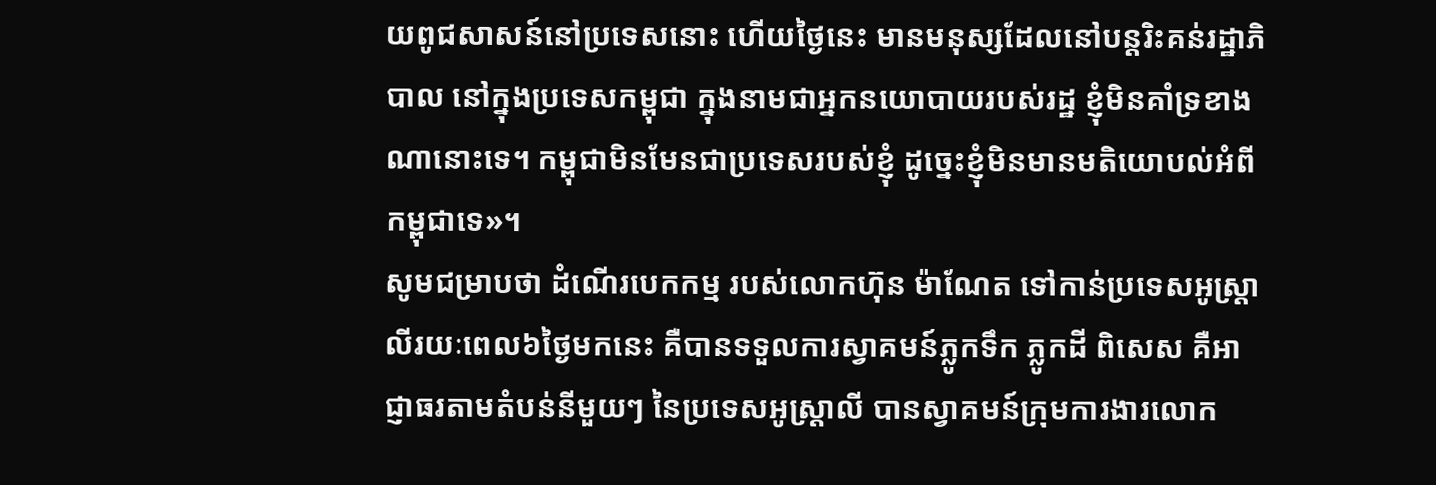យពូជសាសន៍នៅប្រទេសនោះ ហើយថ្ងៃនេះ មានមនុស្សដែលនៅបន្តរិះគន់រដ្ឋាភិបាល នៅក្នុងប្រទេសកម្ពុជា ក្នុងនាមជាអ្នកនយោបាយរបស់រដ្ឋ ខ្ញុំមិនគាំទ្រខាងណានោះទេ។ កម្ពុជាមិនមែនជាប្រទេសរបស់ខ្ញុំ ដូច្នេះខ្ញុំមិនមានមតិយោបល់អំពីកម្ពុជាទេ»។
សូមជម្រាបថា ដំណើរបេកកម្ម របស់លោកហ៊ុន ម៉ាណែត ទៅកាន់ប្រទេសអូស្ត្រាលីរយៈពេល៦ថ្ងៃមកនេះ គឺបានទទួលការស្វាគមន៍ភ្លូកទឹក ភ្លូកដី ពិសេស គឺអាជ្ញាធរតាមតំបន់នីមួយៗ នៃប្រទេសអូស្ត្រាលី បានស្វាគមន៍ក្រុមការងារលោក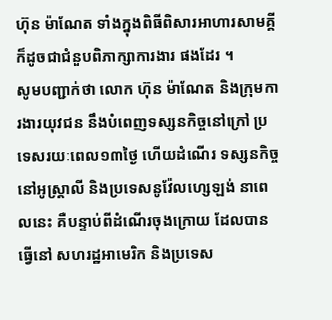ហ៊ុន ម៉ាណែត ទាំងក្នុងពិធីពិសារអាហារសាមគ្គី ក៏ដូចជាជំនួបពិភាក្សាការងារ ផងដែរ ។
សូមបញ្ជាក់ថា លោក ហ៊ុន ម៉ាណែត និងក្រុមការងារយុវជន នឹងបំពេញទស្សនកិច្ចនៅក្រៅ ប្រទេសរយៈពេល១៣ថ្ងៃ ហើយដំណើរ ទស្សនកិច្ចនៅអូស្ត្រាលី និងប្រទេសនូវ៉ែលហ្សេឡង់ នាពេលនេះ គឺបន្ទាប់ពីដំណើរចុងក្រោយ ដែលបានធ្វើនៅ សហរដ្ឋអាមេរិក និងប្រទេស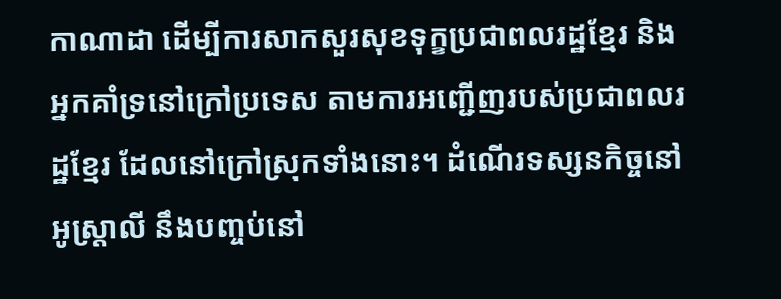កាណាដា ដើម្បីការសាកសួរសុខទុក្ខប្រជាពលរដ្ឋខ្មែរ និងអ្នកគាំទ្រនៅក្រៅប្រទេស តាមការអញ្ជើញរបស់ប្រជាពលរដ្ឋខ្មែរ ដែលនៅក្រៅស្រុកទាំងនោះ។ ដំណើរទស្សនកិច្ចនៅអូស្ត្រាលី នឹងបញ្ចប់នៅ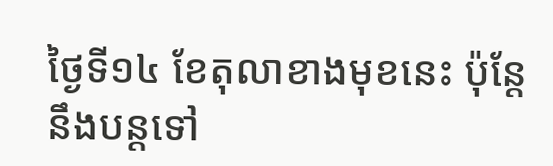ថ្ងៃទី១៤ ខែតុលាខាងមុខនេះ ប៉ុន្ដែនឹងបន្តទៅ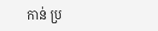កាន់ ប្រ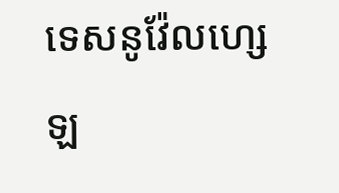ទេសនូវ៉ែលហ្សេឡ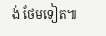ង់ ថែមទៀត៕